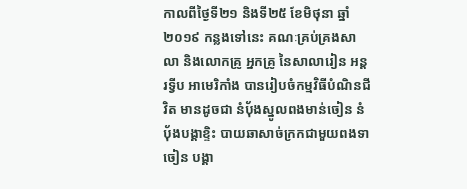កាលពីថ្ងៃទី២១ និងទី២៥ ខែមិថុនា ឆ្នាំ២០១៩ កន្លងទៅនេះ គណៈគ្រប់គ្រងសាលា និងលោកគ្រូ អ្នកគ្រូ នៃសាលារៀន អន្តរទ្វីប អាមេរិកាំង បានរៀបចំកម្មវិធីបំណិនជីវិត មានដូចជា នំបុ័ងស្នូលពងមាន់ចៀន នំបុ័ងបង្គាខ្ទិះ បាយឆាសាច់ក្រកជាមួយពងទាចៀន បង្គា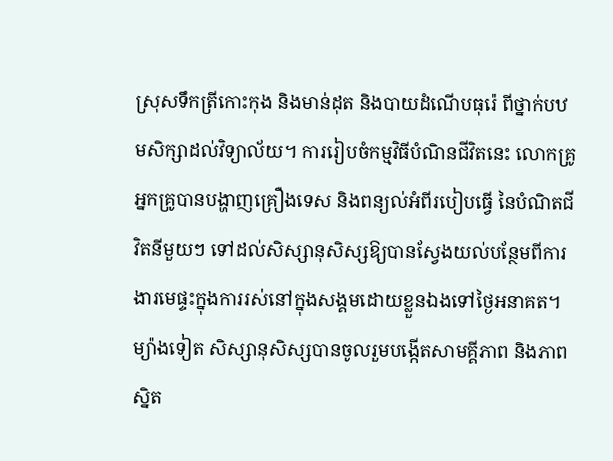ស្រុសទឹកត្រីកោះកុង និងមាន់ដុត និងបាយដំណើបធុរ៉េ ពីថ្នាក់បឋមសិក្សាដល់វិទ្យាល័យ។ ការរៀបចំកម្មវិធីបំណិនជីវិតនេះ លោកគ្រូ អ្នកគ្រូបានបង្ហាញគ្រឿងទេស និងពន្យល់អំពីរបៀបធ្វើ នៃបំណិតជីវិតនីមួយៗ ទៅដល់សិស្សានុសិស្សឱ្យបានស្វែងយល់បន្ថែមពីការងារមេផ្ទះក្នុងការរស់នៅក្នុងសង្គមដោយខ្លួនឯងទៅថ្ងៃអនាគត។ ម្យ៉ាងទៀត សិស្សានុសិស្សបានចូលរួមបង្កើតសាមគ្គីភាព និងភាពស្និត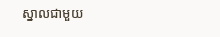ស្នាលជាមួយ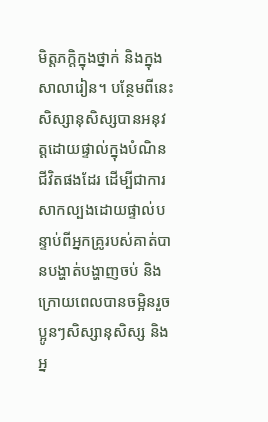មិត្តភក្តិក្នុងថ្នាក់ និងក្នុងសាលារៀន។ បន្ថែមពីនេះ សិស្សានុសិស្សបានអនុវត្តដោយផ្ទាល់ក្នុងបំណិនជីវិតផងដែរ ដើម្បីជាការសាកល្បងដោយផ្ទាល់បន្ទាប់ពីអ្នកគ្រូរបស់គាត់បានបង្ហាត់បង្ហាញចប់ និងក្រោយពេលបានចម្អិនរួច ប្អូនៗសិស្សានុសិស្ស និងអ្ន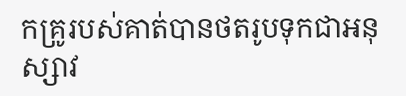កគ្រូរបស់គាត់បានថតរូបទុកជាអនុស្សាវ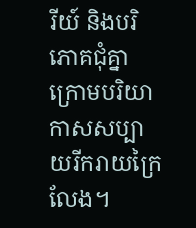រីយ៍ និងបរិភោគជុំគ្នា ក្រោមបរិយាកាសសប្បាយរីករាយក្រៃលែង។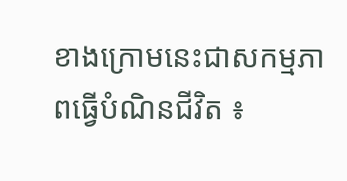ខាងក្រោមនេះជាសកម្មភាពធ្វើបំណិនជីវិត ៖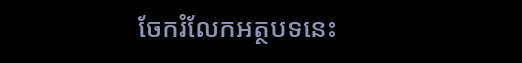ចែករំលែកអត្ថបទនេះ